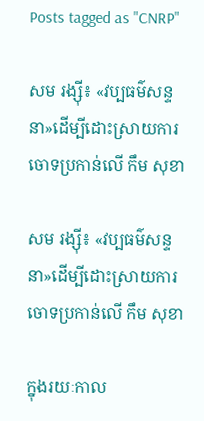Posts tagged as "CNRP"

សម រង្ស៊ី៖ «វប្បធម៌សន្ទនា»ដើម្បីដោះស្រាយការចោទប្រកាន់លើ កឹម សុខា

សម រង្ស៊ី៖ «វប្បធម៌សន្ទនា»ដើម្បីដោះស្រាយការចោទប្រកាន់លើ កឹម សុខា

ក្នុងរយៈកាល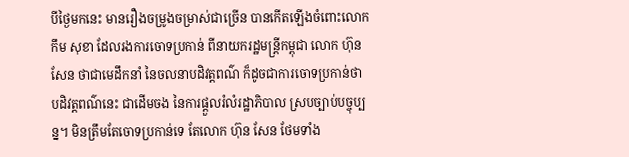បីថ្ងៃមកនេះ មានរឿងចម្រូងចម្រាស់ជាច្រើន បានកើតឡើងចំពោះលោក កឹម សុខា ដែលរងការចោទប្រកាន់ ពីនាយករដ្ឋមន្ត្រីកម្ពុជា លោក ហ៊ុន សែន ថាជាមេដឹកនាំ នៃចលនាបដិវត្តពណ៌ ក៏ដូចជាការចោទប្រកាន់ថា បដិវត្តពណ៌នេះ ជាដើមចង នៃការផ្តួលរំលំរដ្ឋាភិបាល ស្របច្បាប់បច្ចុប្បន្ន។ មិនត្រឹមតែចោទប្រកាន់ទេ តែលោក ហ៊ុន សែន ថែមទាំង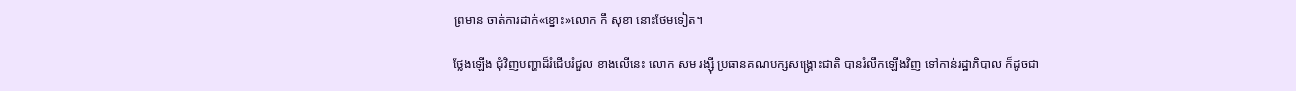ព្រមាន ចាត់ការដាក់«ខ្នោះ»លោក កឹ សុខា នោះថែមទៀត។

ថ្លែងឡើង ជុំវិញបញ្ហាដ៏រំជើបរំជួល ខាងលើនេះ លោក សម រង្ស៊ី ប្រធានគណបក្សសង្រ្គោះជាតិ បានរំលឹកឡើងវិញ ទៅកាន់រដ្ឋាភិបាល ក៏ដូចជា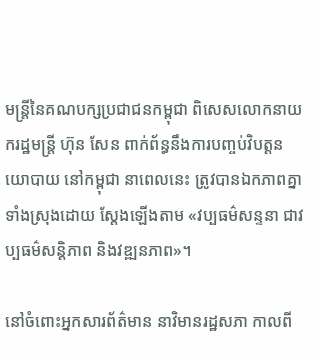មន្រ្តីនៃគណបក្សប្រជាជនកម្ពុជា ពិសេសលោកនាយករដ្ឋមន្រ្តី ហ៊ុន សែន ពាក់ព័ន្ធនឹងការបញ្ចប់វិបត្តនយោបាយ នៅកម្ពុជា នាពេលនេះ ត្រូវបានឯកភាពគ្នាទាំងស្រុងដោយ ស្តែងឡើងតាម «វប្បធម៌សន្ទនា ជាវប្បធម៌សន្តិភាព និងវឌ្ឍនភាព»។

នៅចំពោះអ្នកសារព័ត៌មាន នាវិមានរដ្ឋសភា កាលពី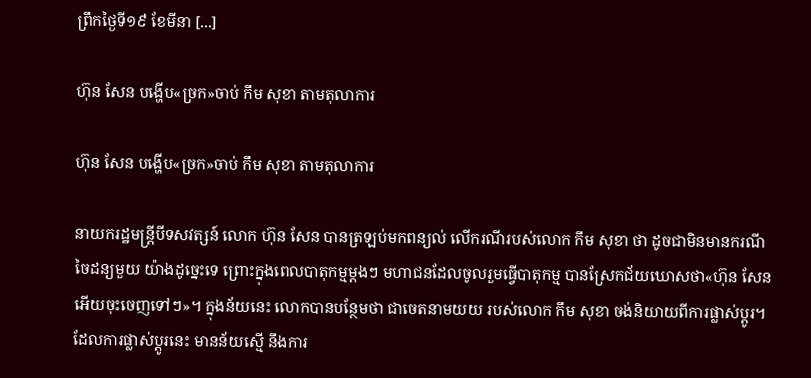ព្រឹកថ្ងៃទី១៩ ខែមីនា [...]

ហ៊ុន សែន បង្ហើប«ច្រក»ចាប់ កឹម សុខា តាមតុលាការ

ហ៊ុន សែន បង្ហើប«ច្រក»ចាប់ កឹម សុខា តាមតុលាការ

នាយករដ្ឋមន្រ្តីបីទសវត្សន៍ លោក ហ៊ុន សែន បានត្រឡប់មកពន្យល់ លើករណីរបស់លោក កឹម សុខា ថា ដូចជាមិនមានករណី ចៃដន្យមួយ យ៉ាងដូច្នេះទេ ព្រោះក្នុងពេលបាតុកម្មម្តងៗ មហាជនដែលចូលរួមធ្វើបាតុកម្ម បានស្រែកជ័យឃោសថា«ហ៊ុន សែន អើយចុះចេញទៅៗ»។ ក្នុងន័យនេះ លោកបានបន្ថែមថា ជាចេតនាមយយ របស់លោក កឹម សុខា ចង់និយាយពីការផ្លាស់ប្ដូរ។ ដែលការផ្លាស់ប្ដូរនេះ មានន័យស្មើ នឹងការ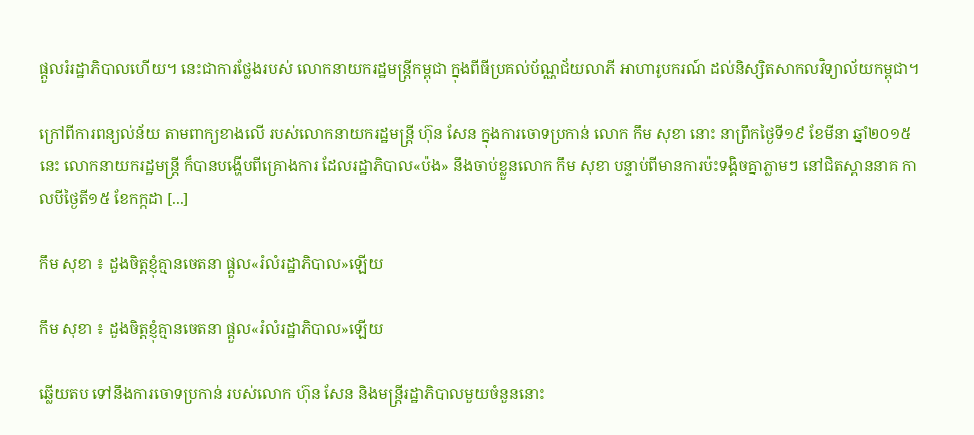ផ្ដួលរំរដ្ឋាភិបាលហើយ។ នេះជាការថ្លែងរបស់ លោកនាយករដ្ឋមន្រ្តីកម្ពុជា ក្នុងពីធីប្រគល់ប័ណ្ណជ័យលាភី អាហារូបករណ៍ ដល់និស្សិតសាកលវិទ្យាល័យកម្ពុជា។

ក្រៅពីការពន្យល់ន័យ តាមពាក្យខាងលើ របស់លោកនាយករដ្ឋមន្រ្តី ហ៊ុន សែន ក្នុងការចោទប្រកាន់ លោក កឹម សុខា នោះ នាព្រឹកថ្ងៃទី១៩ ខែមីនា ឆ្នាំ២០១៥ នេះ លោកនាយករដ្ឋមន្រ្តី ក៏បានបង្ហើបពីគ្រោងការ ដែលរដ្ឋាភិបាល«ប៉ង» នឹងចាប់ខ្លួនលោក កឹម សុខា បន្ទាប់ពីមានការប៉ះទង្គិចគ្នាភ្លាមៗ នៅជិតស្ពាននាគ កាលបីថ្ងៃតី១៥ ខែកក្កដា [...]

កឹម សុខា ៖ ដួងចិត្តខ្ញុំគ្មានចេតនា ផ្តួល«រំលំរដ្ឋាភិបាល»ឡើយ

កឹម សុខា ៖ ដួងចិត្តខ្ញុំគ្មានចេតនា ផ្តួល«រំលំរដ្ឋាភិបាល»ឡើយ

ឆ្លើយតប ទៅនឹងការចោទប្រកាន់ របស់លោក ហ៊ុន សែន និងមន្ត្រីរដ្ឋាភិបាលមួយចំនួននោះ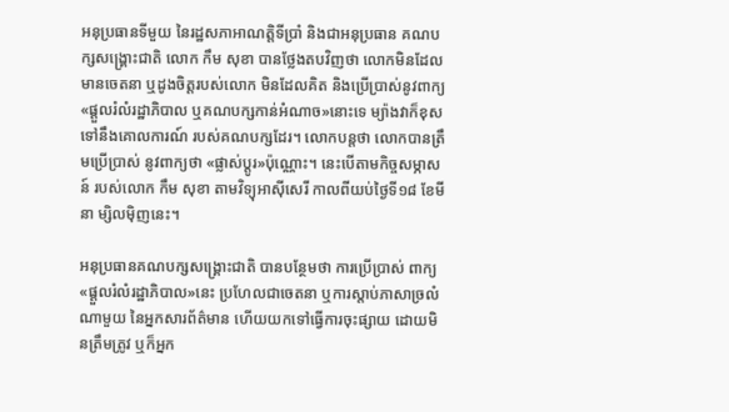អនុប្រធានទីមួយ នៃរដ្ឋសភាអាណត្តិទីប្រាំ និងជាអនុប្រធាន គណបក្សសង្គ្រោះជាតិ លោក កឹម សុខា បានថ្លែងតបវិញថា លោកមិនដែលមានចេតនា ឬដូងចិត្តរបស់លោក មិនដែលគិត និងប្រើប្រាស់នូវពាក្យ «ផ្តួលរំលំរដ្ឋាភិបាល ឬគណបក្សកាន់អំណាច»នោះទេ ម្យ៉ាងវាក៏ខុស ទៅនឹងគោលការណ៍ របស់គណបក្សដែរ។ លោកបន្តថា លោកបានត្រឹមប្រើប្រាស់ នូវពាក្យថា «ផ្លាស់ប្តូរ»ប៉ុណ្ណោះ។ នេះបើតាមកិច្ចសម្ភាសន៍ របស់លោក កឹម សុខា តាមវិទ្យុអាស៊ីសេរី កាលពីយប់ថ្ងៃទី១៨ ខែមីនា ម្សិលម៉ិញនេះ។

អនុប្រធានគណបក្សសង្គ្រោះជាតិ បានបន្ថែមថា ការប្រើប្រាស់ ពាក្យ«ផ្តួលរំលំរដ្ឋាភិបាល»នេះ ប្រហែលជាចេតនា ឬការស្តាប់ភាសាច្រលំណាមួយ នៃអ្នកសារព័ត៌មាន ហើយយកទៅធ្វើការចុះផ្សាយ ដោយមិនត្រឹមត្រូវ ឬក៏អ្នក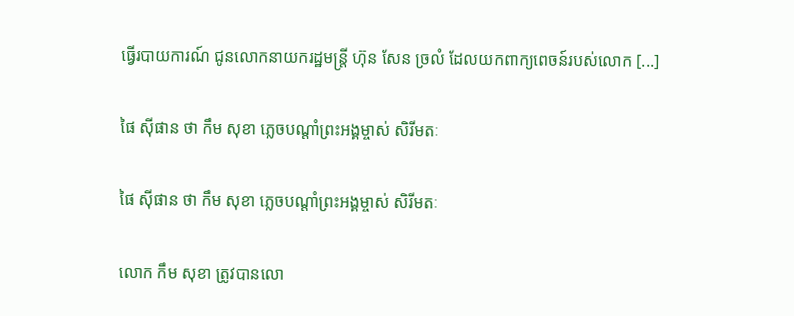ធ្វើរបាយការណ៍ ជូនលោកនាយករដ្ឋមន្រ្តី ហ៊ុន សែន ច្រលំ ដែលយកពាក្យពេចន៍របស់លោក [...]

ផៃ ស៊ីផាន ថា កឹម សុខា ភ្លេចបណ្តាំព្រះអង្គម្ចាស់ សិរីមតៈ

ផៃ ស៊ីផាន ថា កឹម សុខា ភ្លេចបណ្តាំព្រះអង្គម្ចាស់ សិរីមតៈ

លោក កឹម សុខា ត្រូវបានលោ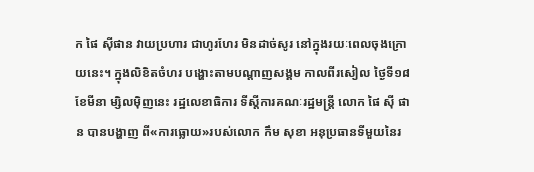ក ផៃ ស៊ីផាន វាយប្រហារ ជាហូរហែរ មិនដាច់សូរ នៅក្នុងរយៈពេលចុងក្រោយនេះ។ ក្នុងលិខិតចំហរ បង្ហោះតាមបណ្តាញសង្គម កាលពីរសៀល ថ្ងៃទី១៨ ខែមីនា ម្សិលម៉ិញនេះ រដ្ឋលេខាធិការ ទីស្តីការគណៈរដ្ឋមន្ត្រី លោក ផៃ ស៊ី ផាន បានបង្ហាញ ពី«ការធ្លោយ»របស់លោក កឹម សុខា អនុប្រធានទីមួយនៃរ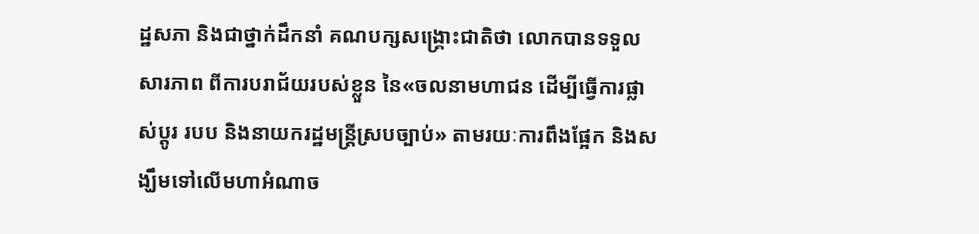ដ្ឋសភា និងជាថ្នាក់ដឹកនាំ គណបក្សសង្គ្រោះជាតិថា លោកបានទទួលសារភាព ពីការបរាជ័យរបស់ខ្លួន នៃ«ចលនាមហាជន ដើម្បីធ្វើការផ្លាស់ប្តូរ របប និងនាយករដ្ឋមន្រ្តីស្របច្បាប់» តាមរយៈការពឹងផ្អែក និងសង្ឃឹមទៅលើមហាអំណាច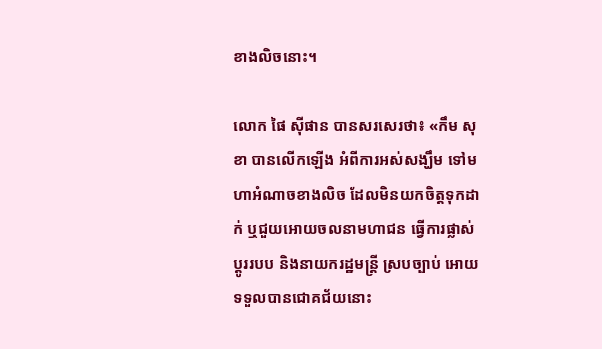ខាងលិចនោះ។

លោក ផៃ ស៊ីផាន បានសរសេរថា៖ «កឹម សុខា បានលើកឡើង អំពីការអស់សង្ឃឹម ទៅមហាអំណាចខាងលិច ដែលមិនយកចិត្តទុកដាក់ ឬជួយអោយចលនាមហាជន ធ្វើការផ្លាស់ប្តូររបប និងនាយករដ្ឋមន្រ្តី ស្របច្បាប់ អោយទទួលបានជោគជ័យនោះ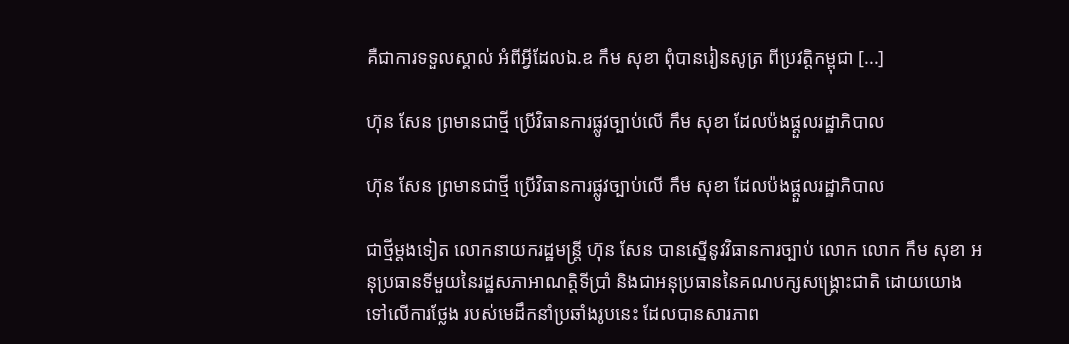គឺជាការទទួលស្គាល់ អំពីអ្វីដែលឯ.ឧ កឹម សុខា ពុំបានរៀនសូត្រ ពីប្រវត្តិកម្ពុជា [...]

ហ៊ុន សែន ព្រមានជាថ្មី ប្រើវិធានការផ្លូវច្បាប់លើ កឹម សុខា ដែលប៉ងផ្ដួលរដ្ឋាភិបាល

ហ៊ុន សែន ព្រមានជាថ្មី ប្រើវិធានការផ្លូវច្បាប់លើ កឹម សុខា ដែលប៉ងផ្ដួលរដ្ឋាភិបាល

ជាថ្មីម្ដងទៀត លោកនាយករដ្ឋមន្រ្តី ហ៊ុន សែន បានស្នើនូវវិធានការច្បាប់ លោក លោក កឹម សុខា អនុប្រធានទីមួយនៃរដ្ឋសភាអាណត្តិទីប្រាំ និងជាអនុប្រធាននៃគណបក្សសង្គ្រោះជាតិ ដោយយោងទៅលើការថ្លែង របស់មេដឹកនាំប្រឆាំងរូបនេះ ដែលបានសារភាព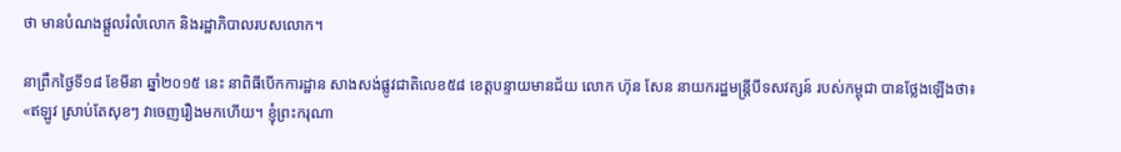ថា មានបំណងផ្ដួលរំលំលោក និងរដ្ឋាភិបាលរបសលោក។

នាព្រឹកថ្ងៃទី១៨ ខែមីនា ឆ្នាំ២០១៥ នេះ នាពិធីបើកការដ្ឋាន សាងសង់ផ្លូវជាតិលេខ៥៨ ខេត្តបន្ទាយមានជ័យ លោក ហ៊ុន សែន នាយករដ្ឋមន្ត្រីបីទសវត្សន៍ របស់កម្ពុជា បានថ្លែងឡើងថា៖ «ឥឡូវ ស្រាប់តែសុខៗ វាចេញរឿងមកហើយ។ ខ្ញុំព្រះករុណា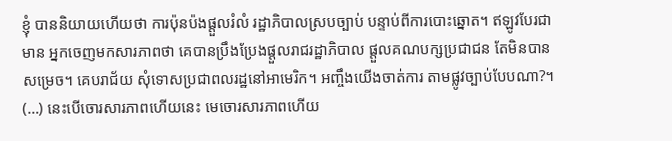ខ្ញុំ បាននិយាយហើយថា ការប៉ុនប៉ងផ្តួលរំលំ រដ្ឋាភិបាលស្របច្បាប់ បន្ទាប់ពីការបោះឆ្នោត។ ឥឡូវបែរជាមាន អ្នកចេញមកសារភាពថា គេបានប្រឹងប្រែងផ្តួលរាជរដ្ឋាភិបាល ផ្តួលគណបក្សប្រជាជន តែមិនបានសម្រេច។ គេបរាជ័យ សុំទោសប្រជាពលរដ្ឋនៅអាមេរិក។ អញ្ចឹងយើងចាត់ការ តាមផ្លូវច្បាប់បែបណា?។ (…) នេះបើចោរសារភាពហើយនេះ មេចោរសារភាពហើយ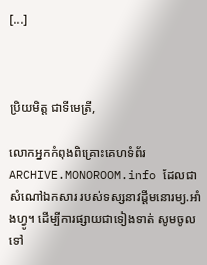[...]



ប្រិយមិត្ត ជាទីមេត្រី,

លោកអ្នកកំពុងពិគ្រោះគេហទំព័រ ARCHIVE.MONOROOM.info ដែលជាសំណៅឯកសារ របស់ទស្សនាវដ្ដីមនោរម្យ.អាំងហ្វូ។ ដើម្បីការផ្សាយជាទៀងទាត់ សូមចូលទៅ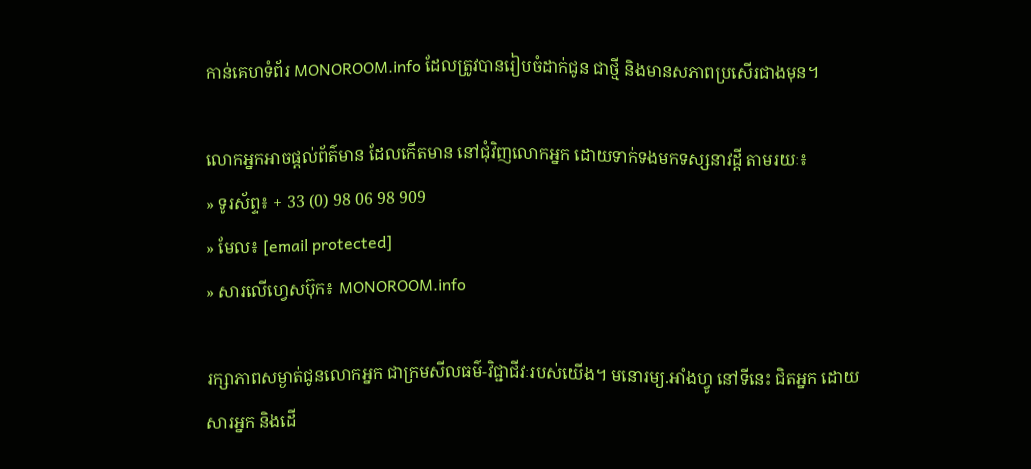កាន់គេហទំព័រ MONOROOM.info ដែលត្រូវបានរៀបចំដាក់ជូន ជាថ្មី និងមានសភាពប្រសើរជាងមុន។

លោកអ្នកអាចផ្ដល់ព័ត៌មាន ដែលកើតមាន នៅជុំវិញលោកអ្នក ដោយទាក់ទងមកទស្សនាវដ្ដី តាមរយៈ៖
» ទូរស័ព្ទ៖ + 33 (0) 98 06 98 909
» មែល៖ [email protected]
» សារលើហ្វេសប៊ុក៖ MONOROOM.info

រក្សាភាពសម្ងាត់ជូនលោកអ្នក ជាក្រមសីលធម៌-វិជ្ជាជីវៈរបស់យើង។ មនោរម្យ.អាំងហ្វូ នៅទីនេះ ជិតអ្នក ដោយសារអ្នក និងដើ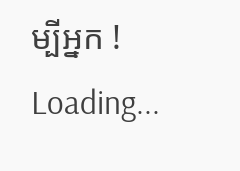ម្បីអ្នក !
Loading...